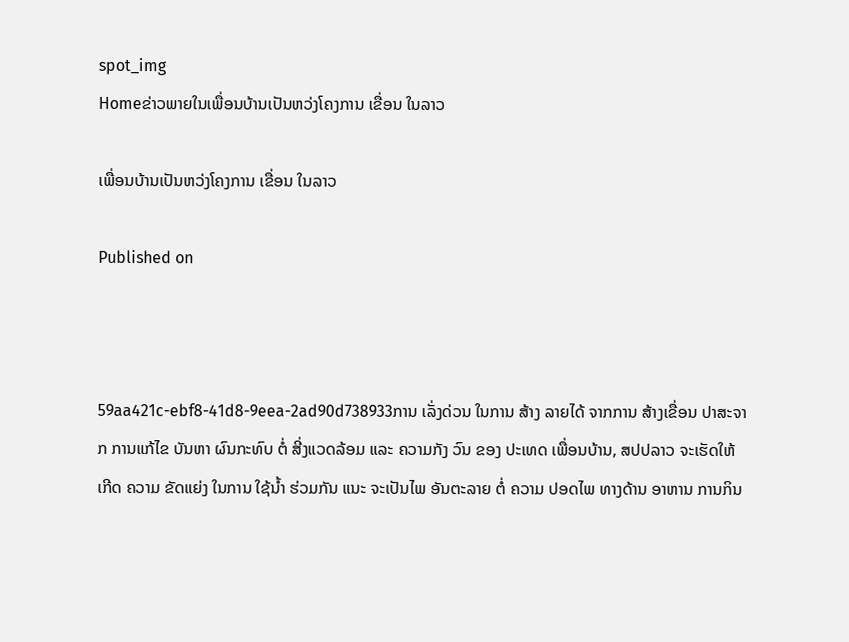spot_img
Homeຂ່າວພາຍໃນເພື່ອນບ້ານເປັນຫວ່ງໂຄງການ ເຂື່ອນ ໃນລາວ

ເພື່ອນບ້ານເປັນຫວ່ງໂຄງການ ເຂື່ອນ ໃນລາວ

Published on



59aa421c-ebf8-41d8-9eea-2ad90d738933ການ ເລັ່ງດ່ວນ ໃນການ ສ້າງ ລາຍໄດ້ ຈາກການ ສ້າງເຂື່ອນ ປາສະຈາກ ການແກ້ໄຂ ບັນຫາ ຜົນກະທົບ ຕໍ່ ສີ່ງແວດລ້ອມ ແລະ ຄວາມກັງ ວົນ ຂອງ ປະເທດ ເພື່ອນບ້ານ, ສປປລາວ ຈະເຮັດໃຫ້ ເກີດ ຄວາມ ຂັດແຍ່ງ ໃນການ ໃຊ້ນ້ຳ ຮ່ວມກັນ ແນະ ຈະເປັນໄພ ອັນຕະລາຍ ຕໍ່ ຄວາມ ປອດໄພ ທາງດ້ານ ອາຫານ ການກິນ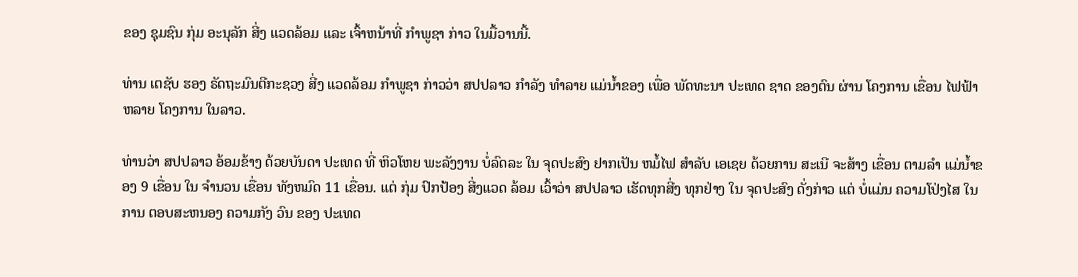ຂອງ ຊຸມຊົນ ກຸ່ມ ອະນຸລັກ ສີ່ງ ແວດລ້ອມ ແລະ ເຈົ້າຫນ້າທີ່ ກຳພູຊາ ກ່າວ ໃນມື້ວານນີ້.

ທ່ານ ເຕຊັບ ຮອງ ຣັດຖະມົນຕີກະຊວງ ສີ່ງ ແວດລ້ອມ ກຳພູຊາ ກ່າວວ່າ ສປປລາວ ກຳລັງ ທຳລາຍ ແມ່ນ້ຳຂອງ ເພື່ອ ພັດທະນາ ປະເທດ ຊາດ ຂອງຕົນ ຜ່ານ ໂຄງການ ເຂື່ອນ ໄຟຟ້າ ຫລາຍ ໂຄງການ ໃນລາວ.

ທ່ານວ່າ ສປປລາວ ອ້ອມຂ້າງ ດ້ວຍບັນດາ ປະເທດ ທີ່ ຫິວໂຫຍ ພະລັງງານ ບໍ່ລົດລະ ໃນ ຈຸດປະສົງ ຢາກເປັນ ຫມໍ້ໄຟ ສຳລັບ ເອເຊຍ ດ້ວຍການ ສະເນີ ຈະສ້າງ ເຂື່ອນ ຕາມລຳ ແມ່ນ້ຳຂອງ 9 ເຂື່ອນ ໃນ ຈຳນວນ ເຂື່ອນ ທັງຫມົດ 11 ເຂື່ອນ. ແຕ່ ກຸ່ມ ປົກປ້ອງ ສີ່ງແວດ ລ້ອມ ເວົ້າວ່າ ສປປລາວ ເຮັດທຸກສີ່ງ ທຸກຢ່າງ ໃນ ຈຸດປະສົງ ດັ່ງກ່າວ ແຕ່ ບໍ່ແມ່ນ ຄວາມໂປ່ງໄສ ໃນການ ຕອບສະຫນອງ ຄວາມກັງ ວົນ ຂອງ ປະເທດ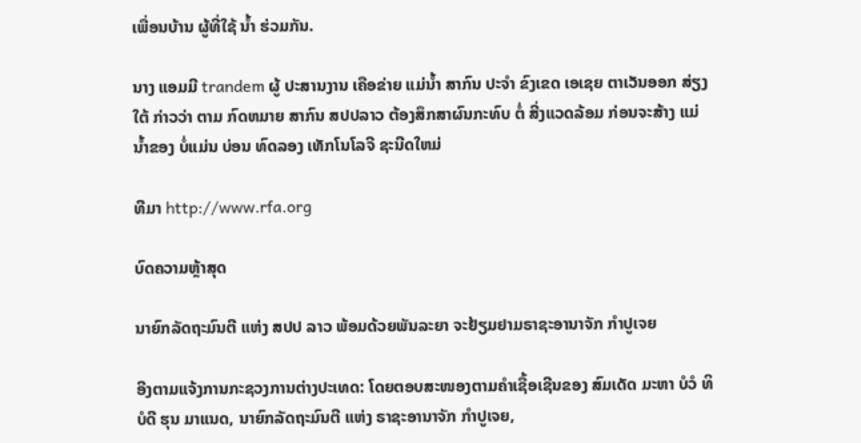ເພື່ອນບ້ານ ຜູ້ທີ່ໃຊ້ ນ້ຳ ຮ່ວມກັນ.

ນາງ ແອມມີ trandem ຜູ້ ປະສານງານ ເຄືອຂ່າຍ ແມ່ນ້ຳ ສາກົນ ປະຈຳ ຂົງເຂດ ເອເຊຍ ຕາເວັນອອກ ສ່ຽງໃຕ້ ກ່າວວ່າ ຕາມ ກົດຫມາຍ ສາກົນ ສປປລາວ ຕ້ອງສຶກສາຜົນກະທົບ ຕໍ່ ສີ່ງແວດລ້ອມ ກ່ອນຈະສ້າງ ແມ່ນ້ຳຂອງ ບໍ່ແມ່ນ ບ່ອນ ທົດລອງ ເທັກໂນໂລຈີ ຊະນີດໃຫມ່

ທີມາ http://www.rfa.org

ບົດຄວາມຫຼ້າສຸດ

ນາຍົກລັດຖະມົນຕີ ແຫ່ງ ສປປ ລາວ ພ້ອມດ້ວຍພັນລະຍາ ຈະຢ້ຽມຢາມຣາຊະອານາຈັກ ກຳປູເຈຍ

ອີງຕາມແຈ້ງການກະຊວງການຕ່າງປະເທດ: ໂດຍຕອບສະໜອງຕາມຄຳເຊື້ອເຊີນຂອງ ສົມເດັດ ມະຫາ ບໍວໍ ທິບໍດີ ຮຸນ ມາແນດ, ນາຍົກລັດຖະມົນຕີ ແຫ່ງ ຣາຊະອານາຈັກ ກໍາປູເຈຍ,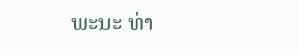ພະນະ ທ່າ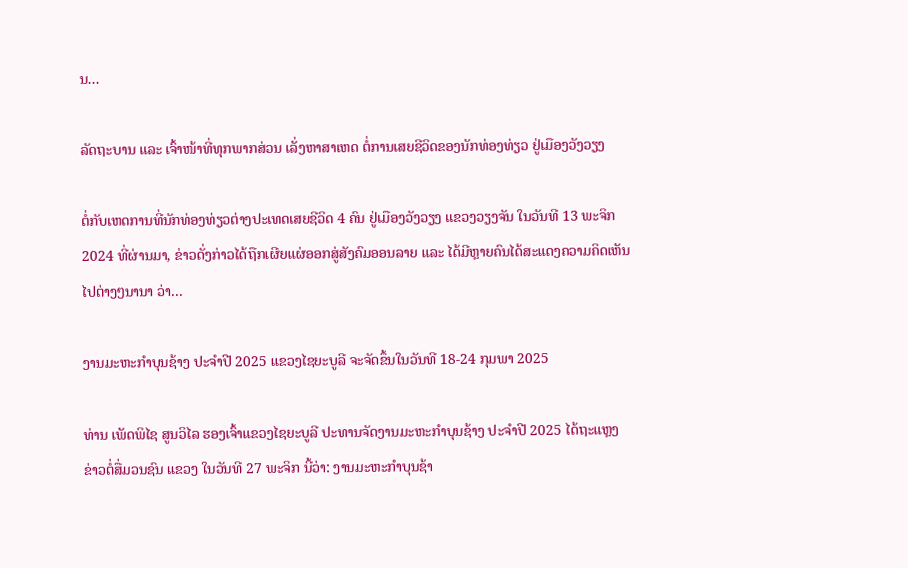ນ...

ລັດຖະບານ ແລະ ເຈົ້າໜ້າທີ່ທຸກພາກສ່ວນ ເລັ່ງຫາສາເຫດ ຕໍ່ການເສຍຊີວິດຂອງນັກທ່ອງທ່ຽວ ຢູ່ເມືອງວັງວຽງ

ຕໍ່ກັບເຫດການທີ່ນັກທ່ອງທ່ຽວຕ່າງປະເທດເສຍຊີວິດ 4 ຄົນ ຢູ່ເມືອງວັງວຽງ ແຂວງວຽງຈັນ ໃນວັນທີ 13 ພະຈິກ 2024 ທີ່ຜ່ານມາ, ຂ່າວດັ່ງກ່າວໄດ້ຖືກເຜີຍແຜ່ອອກສູ່ສັງຄົມອອນລາຍ ແລະ ໄດ້ມີຫຼາຍຄົນໄດ້ສະແດງຄວາມຄິດເຫັນໄປຕ່າງໆນານາ ວ່າ...

ງານມະຫະກຳບຸນຊ້າງ ປະຈໍາປີ 2025 ແຂວງໄຊຍະບູລີ ຈະຈັດຂຶ້ນໃນວັນທີ 18-24 ກຸມພາ 2025

ທ່ານ ເພັດພິໄຊ ສູນວິໄລ ຮອງເຈົ້າແຂວງໄຊຍະບູລີ ປະທານຈັດງານມະຫະກໍາບຸນຊ້າງ ປະຈໍາປີ 2025 ໄດ້ຖະແຫຼງຂ່າວຕໍ່ສື່ມວນຊົນ ແຂວງ ໃນວັນທີ 27 ພະຈິກ ນີ້ວ່າ: ງານມະຫະກຳບຸນຊ້າ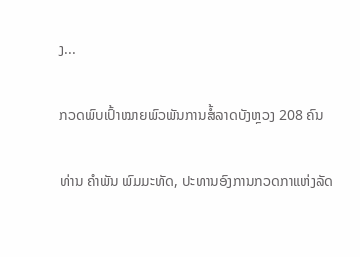ງ...

ກວດພົບເປົ້າໝາຍພົວພັນການສໍ້ລາດບັງຫຼວງ 208 ຄົນ

ທ່ານ ຄໍາພັນ ພົມມະທັດ, ປະທານອົງການກວດກາແຫ່ງລັດ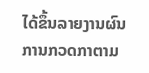ໄດ້ຂຶ້ນລາຍງານຜົນການກວດກາຕາມ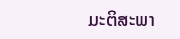ມະຕິສະພາ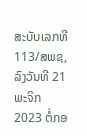ສະບັບເລກທີ 113/ສພຊ, ລົງວັນທີ 21 ພະຈິກ 2023 ຕໍ່ກອ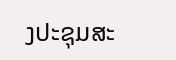ງປະຊຸມສະ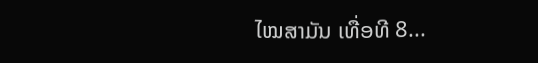ໄໝສາມັນ ເທື່ອທີ 8...